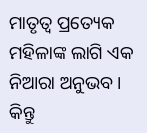ମାତୃତ୍ବ ପ୍ରତ୍ୟେକ ମହିଳାଙ୍କ ଲାଗି ଏକ ନିଆରା ଅନୁଭବ । କିନ୍ତୁ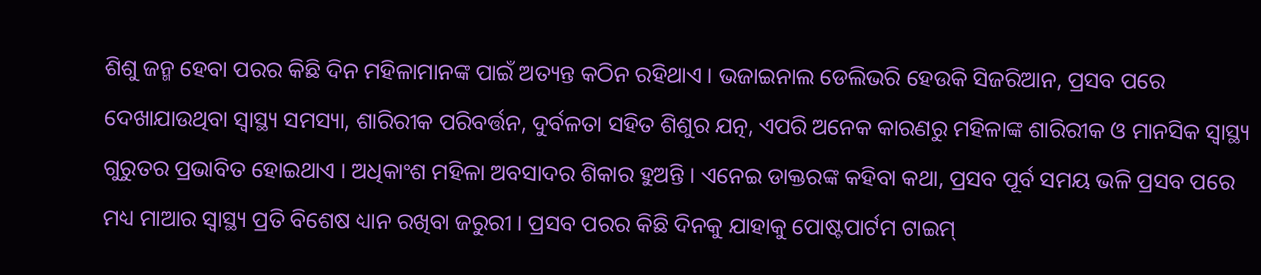ଶିଶୁ ଜନ୍ମ ହେବା ପରର କିଛି ଦିନ ମହିଳାମାନଙ୍କ ପାଇଁ ଅତ୍ୟନ୍ତ କଠିନ ରହିଥାଏ । ଭଜାଇନାଲ ଡେଲିଭରି ହେଉକି ସିଜରିଆନ, ପ୍ରସବ ପରେ ଦେଖାଯାଉଥିବା ସ୍ବାସ୍ଥ୍ୟ ସମସ୍ୟା, ଶାରିରୀକ ପରିବର୍ତ୍ତନ, ଦୁର୍ବଳତା ସହିତ ଶିଶୁର ଯତ୍ନ, ଏପରି ଅନେକ କାରଣରୁ ମହିଳାଙ୍କ ଶାରିରୀକ ଓ ମାନସିକ ସ୍ବାସ୍ଥ୍ୟ ଗୁରୁତର ପ୍ରଭାବିତ ହୋଇଥାଏ । ଅଧିକାଂଶ ମହିଳା ଅବସାଦର ଶିକାର ହୁଅନ୍ତି । ଏନେଇ ଡାକ୍ତରଙ୍କ କହିବା କଥା, ପ୍ରସବ ପୂର୍ବ ସମୟ ଭଳି ପ୍ରସବ ପରେ ମଧ୍ୟ ମାଆର ସ୍ବାସ୍ଥ୍ୟ ପ୍ରତି ବିଶେଷ ଧ୍ୟାନ ରଖିବା ଜରୁରୀ । ପ୍ରସବ ପରର କିଛି ଦିନକୁ ଯାହାକୁ ପୋଷ୍ଟପାର୍ଟମ ଟାଇମ୍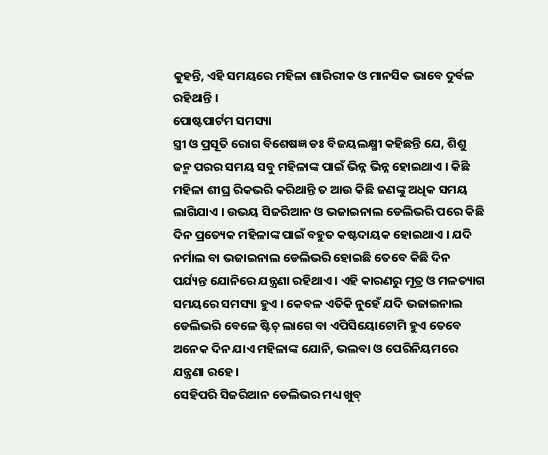କୁହନ୍ତି, ଏହି ସମୟରେ ମହିଳା ଶାରିରୀକ ଓ ମାନସିକ ଭାବେ ଦୁର୍ବଳ ରହିଥାନ୍ତି ।
ପୋଷ୍ଟପାର୍ଟମ ସମସ୍ୟା
ସ୍ତ୍ରୀ ଓ ପ୍ରସୂତି ରୋଗ ବିଶେଷଜ୍ଞ ଡଃ ବିଜୟଲକ୍ଷ୍ମୀ କହିଛନ୍ତି ଯେ, ଶିଶୁ ଜନ୍ମ ପରର ସମୟ ସବୁ ମହିଳାଙ୍କ ପାଇଁ ଭିନ୍ନ ଭିନ୍ନ ହୋଇଥାଏ । କିଛି ମହିଳା ଶୀଘ୍ର ରିକଭରି କରିଥାନ୍ତି ତ ଆଉ କିଛି ଜଣଙ୍କୁ ଅଧିକ ସମୟ ଲାଗିଯାଏ । ଉଭୟ ସିଜରିଆନ ଓ ଭଜାଇନାଲ ଡେଲିଭରି ପରେ କିଛି ଦିନ ପ୍ରତ୍ୟେକ ମହିଳାଙ୍କ ପାଇଁ ବହୁତ କଷ୍ଟଦାୟକ ହୋଇଥାଏ । ଯଦି ନର୍ମାଲ ବା ଭଜାଇନାଲ ଡେଲିଭରି ହୋଇଛି ତେବେ କିଛି ଦିନ ପର୍ଯ୍ୟନ୍ତ ଯୋନିରେ ଯନ୍ତ୍ରଣା ରହିଥାଏ । ଏହି କାରଣରୁ ମୂତ୍ର ଓ ମଳତ୍ୟାଗ ସମୟରେ ସମସ୍ୟା ହୁଏ । କେବଳ ଏତିକି ନୁହେଁ ଯଦି ଭଜାଇନାଲ ଡେଲିଭରି ବେଳେ ଷ୍ଟିଚ୍ ଲାଗେ ବା ଏପିସିୟୋଟୋମି ହୁଏ ତେବେ ଅନେକ ଦିନ ଯାଏ ମହିଳାଙ୍କ ଯୋନି, ଭଲବା ଓ ପେରିନିୟମରେ ଯନ୍ତ୍ରଣା ରହେ ।
ସେହିପରି ସିଜରିଆନ ଡେଲିଭର ମଧ୍ୟ ଖୁବ୍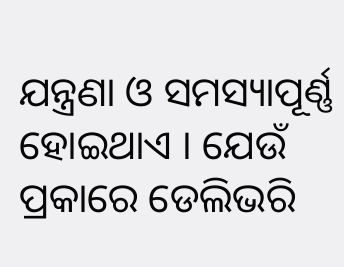ଯନ୍ତ୍ରଣା ଓ ସମସ୍ୟାପୂର୍ଣ୍ଣ ହୋଇଥାଏ । ଯେଉଁ ପ୍ରକାରେ ଡେଲିଭରି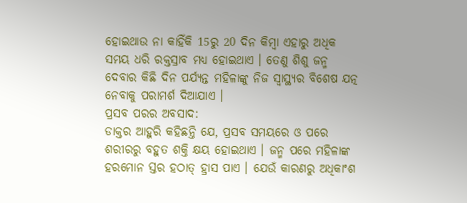ହୋଇଥାଉ ନା କାହିଁକି 15ରୁ 20 ଦିନ କିମ୍ବା ଏହାରୁ ଅଧିକ ସମୟ ଧରି ରକ୍ତସ୍ରାବ ମଧ୍ୟ ହୋଇଥାଏ । ତେଣୁ ଶିଶୁ ଜନ୍ମ ଦେବାର କିଛି ଦିନ ପର୍ଯ୍ୟନ୍ତ ମହିଳାଙ୍କୁ ନିଜ ସ୍ବାସ୍ଥ୍ୟର ବିଶେଷ ଯତ୍ନ ନେବାକୁ ପରାମର୍ଶ ଦିଆଯାଏ ।
ପ୍ରସବ ପରର ଅବସାଦ:
ଡାକ୍ତର ଆହୁରି କହିଛନ୍ତି ଯେ, ପ୍ରସବ ସମୟରେ ଓ ପରେ ଶରୀରରୁ ବହୁତ ଶକ୍ତି କ୍ଷୟ ହୋଇଥାଏ । ଜନ୍ମ ପରେ ମହିଳାଙ୍କ ହରମୋନ ସ୍ତର ହଠାତ୍ ହ୍ରାସ ପାଏ । ଯେଉଁ କାରଣରୁ ଅଧିକାଂଶ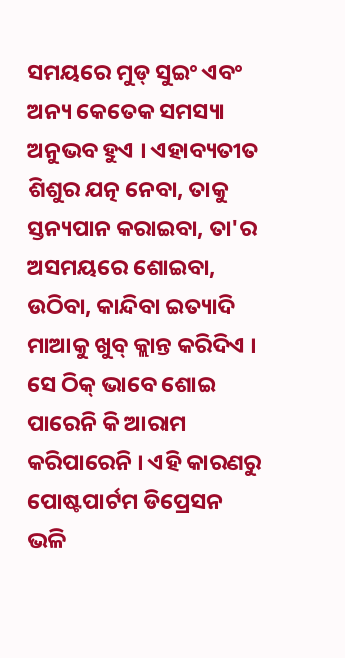ସମୟରେ ମୁଡ୍ ସୁଇଂ ଏବଂ ଅନ୍ୟ କେତେକ ସମସ୍ୟା ଅନୁଭବ ହୁଏ । ଏହାବ୍ୟତୀତ ଶିଶୁର ଯତ୍ନ ନେବା, ତାକୁ ସ୍ତନ୍ୟପାନ କରାଇବା, ତା'ର ଅସମୟରେ ଶୋଇବା, ଉଠିବା, କାନ୍ଦିବା ଇତ୍ୟାଦି ମାଆକୁ ଖୁବ୍ କ୍ଲାନ୍ତ କରିଦିଏ । ସେ ଠିକ୍ ଭାବେ ଶୋଇ ପାରେନି କି ଆରାମ କରିପାରେନି । ଏହି କାରଣରୁ ପୋଷ୍ଟପାର୍ଟମ ଡିପ୍ରେସନ ଭଳି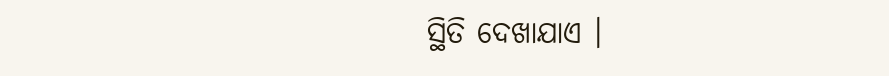ସ୍ଥିତି ଦେଖାଯାଏ ।